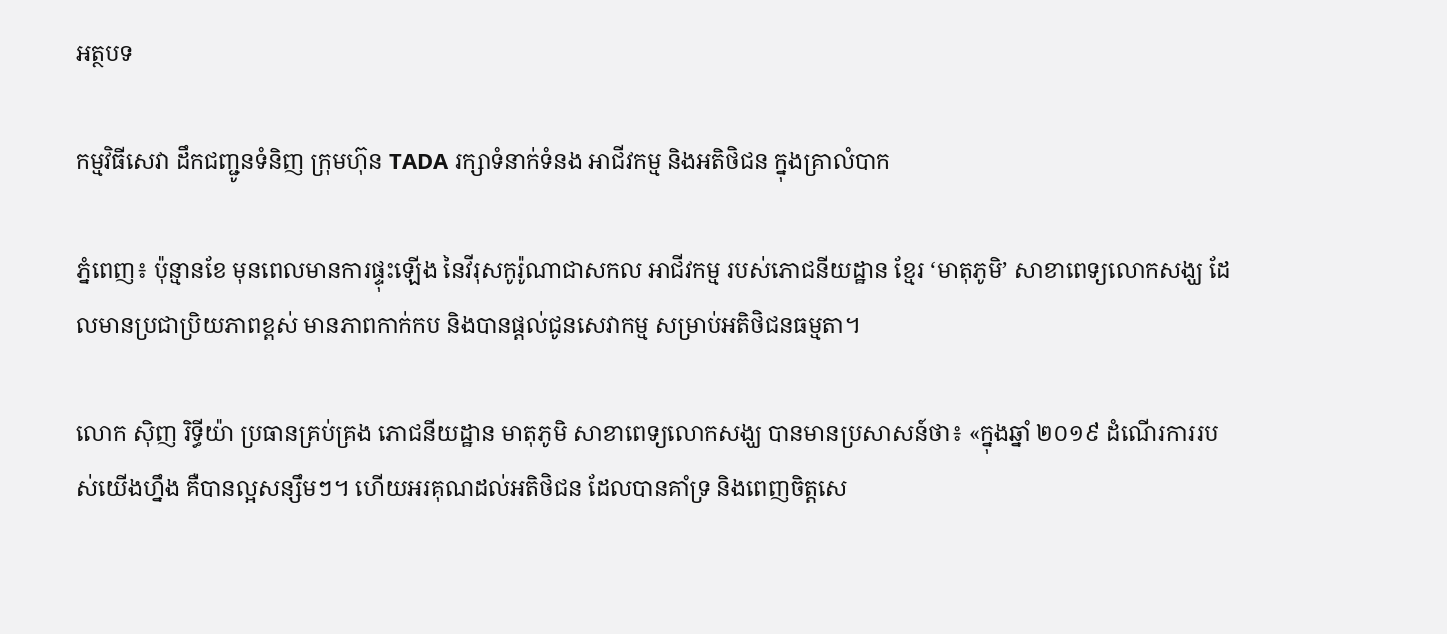អត្ថបទ

កម្មវិធីសេវា ដឹកជញ្ជូនទំនិញ ក្រុមហ៊ុន TADA រក្សាទំនាក់ទំនង អាជីវកម្ម និងអតិថិជន ក្នុងគ្រាលំបាក

ភ្នំពេញ៖ ប៉ុន្មានខែ មុនពេលមានការផ្ទុះឡើង នៃវីរុសកូរ៉ូណាជាសកល អាជីវកម្ម របស់ភោជនីយដ្ឋាន ខ្មែរ ‘មាតុភូមិ’ សាខាពេទ្យលោកសង្ឃ ដែលមានប្រជាប្រិយភាពខ្ពស់ មានភាពកាក់កប និងបានផ្ដល់ជូនសេវាកម្ម សម្រាប់អតិថិជនធម្មតា។

លោក ស៊ិញ រិទ្ធីយ៉ា ប្រធានគ្រប់គ្រង ភោជនីយដ្ឋាន មាតុភូមិ សាខាពេទ្យលោកសង្ឃ បានមានប្រសាសន៍ថា៖ «ក្នុងឆ្នាំ ២០១៩ ដំណើរការរបស់យើងហ្នឹង គឺបានល្អសន្សឹមៗ។ ហើយអរគុណដល់អតិថិជន ដែលបានគាំទ្រ និងពេញចិត្តសេ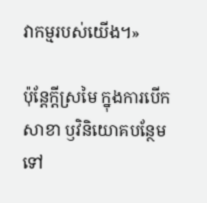វាកម្មរបស់យើង។»

ប៉ុន្តែក្តីស្រមៃ ក្នុងការបើកសាខា ឫវិនិយោគបន្ថែម ទៅ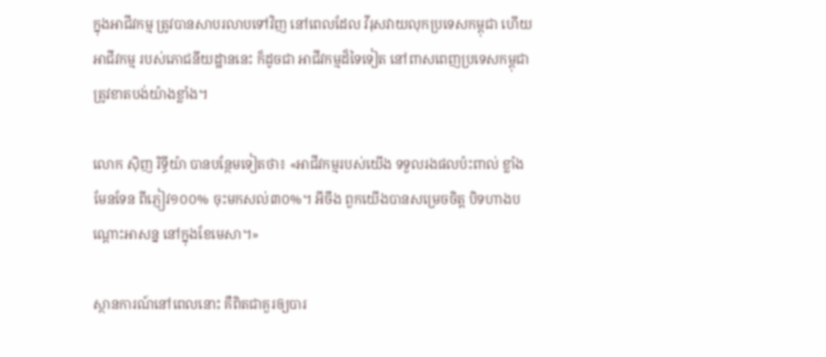ក្នុងអាជីវកម្ម ត្រូវបានសាបរលាបទៅវិញ នៅពេលដែល វីរុសវាយលុកប្រទេសកម្ពុជា ហើយអាជីវកម្ម របស់ភោជនីយដ្ឋាននេះ ក៏ដូចជា អាជីវកម្មដ៏ទៃទៀត នៅពាសពេញប្រទេសកម្ពុជា ត្រូវខាតបង់យ៉ាងខ្លាំង។

លោក ស៊ិញ រិទ្ធីយ៉ា បានបន្ថែមទៀតថា៖ «អាជីវកម្មរបស់យើង ទទួលរងផលប៉ះពាល់ ខ្លាំងមែនទែន ពីភ្ញៀវ១០០% ចុះមកសល់៣០%។ អីចឹង ពួកយើងបានសម្រេចចិត្ត បិទហាងបណ្ដោះអាសន្ន នៅក្នុងខែមេសា។»

ស្ថានការណ៍នៅពេលនោះ គឺពិតជាគួរឲ្យបារ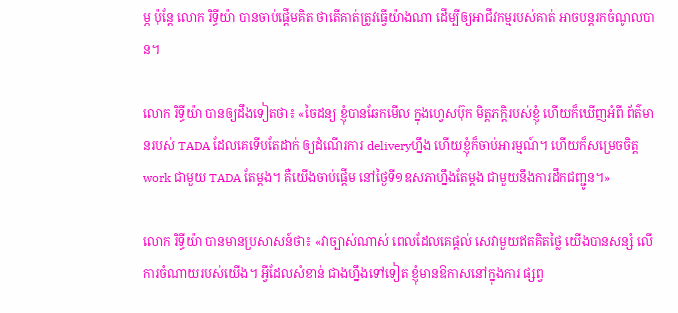ម្ភ ប៉ុន្តែ លោក រិទ្ធីយ៉ា បានចាប់ផ្តើមគិត ថាតើគាត់ត្រូវធ្វើយ៉ាងណា ដើម្បីឲ្យអាជីវកម្មរបស់គាត់ អាចបន្តរកចំណូលបាន។

លោក រិទ្ធីយ៉ា បានឲ្យដឹងទៀតថា៖ «ចៃដន្យ ខ្ញុំបានឆែកមើល ក្នុងហ្វេសប៊ុក មិត្តភក្ដិរបស់ខ្ញុំ ហើយក៏ឃើញអំពី ព័ត៌មានរបស់ TADA ដែលគេទើបតែដាក់ ឲ្យដំណើរការ deliveryហ្នឹង ហើយខ្ញុំក៏ចាប់អារម្មណ៍។ ហើយក៏សម្រេចចិត្ត work ជាមួយ TADA តែម្ដង។ គឺយើងចាប់ផ្ដើម នៅថ្ងៃទី១ឧសភាហ្នឹងតែម្ដង ជាមួយនឹងការដឹកជញ្ជូន។»

លោក រិទ្ធីយ៉ា បានមានប្រសាសន៍ថា៖ «វាច្បាស់ណាស់ ពេលដែលគេផ្ដល់ សេវាមួយឥតគិតថ្លៃ យើងបានសន្សំ លើការចំណាយរបស់យើង។ អ្វីដែលសំខាន់ ជាងហ្នឹងទៅទៀត ខ្ញុំមានឱកាសនៅក្នុងការ ផ្សព្វ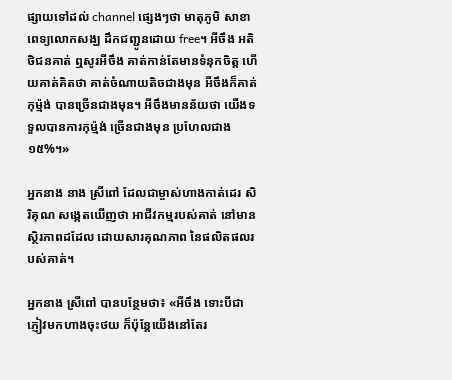ផ្សាយទៅដល់ channel ផ្សេងៗថា មាតុភូមិ សាខាពេទ្យលោកសង្ឃ ដឹកជញ្ជូនដោយ free។ អីចឹង អតិថិជនគាត់ ឮសូរអីចឹង គាត់កាន់តែមានទំនុកចិត្ត ហើយគាត់គិតថា គាត់ចំណាយតិចជាងមុន អីចឹងក៏គាត់កុម្ម៉ង់ បានច្រើនជាងមុន។ អីចឹងមានន័យថា យើងទទួលបានការកុម្ម៉ង់ ច្រើនជាងមុន ប្រហែលជាង១៥%។»

អ្នកនាង នាង ស្រីពៅ ដែលជាម្ចាស់ហាងកាត់ដេរ សិរិគុណ សង្កេតឃើញថា អាជីវកម្មរបស់គាត់ នៅមានស្ថិរភាពដដែល ដោយសារគុណភាព នៃផលិតផលរបស់គាត់។

អ្នកនាង ស្រីពៅ បានបន្ថែមថា៖ «អីចឹង ទោះបីជាភ្ញៀវមកហាងចុះថយ ក៏ប៉ុន្តែយើងនៅតែរ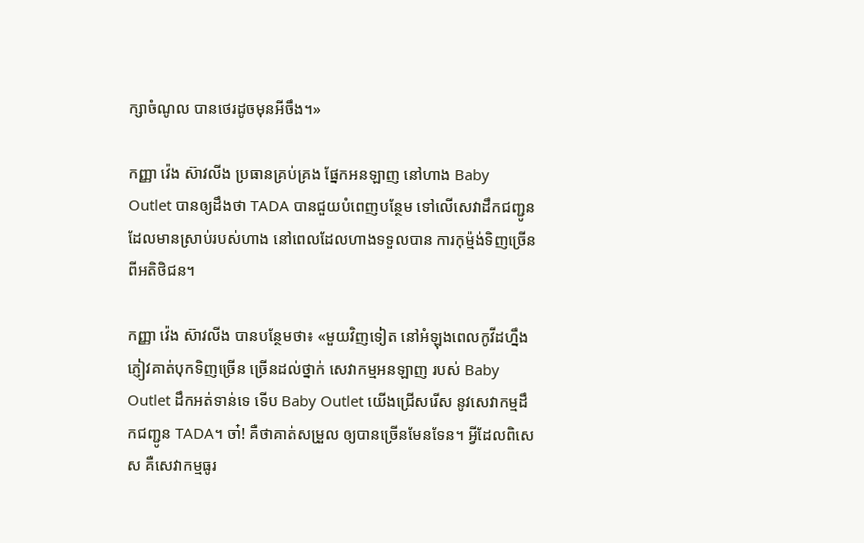ក្សាចំណូល បានថេរដូចមុនអីចឹង។»

កញ្ញា វ៉េង ស៊ាវលីង ប្រធានគ្រប់គ្រង ផ្នែកអនឡាញ នៅហាង Baby Outlet បានឲ្យដឹងថា TADA បានជួយបំពេញបន្ថែម ទៅលើសេវាដឹកជញ្ជូន ដែលមានស្រាប់របស់ហាង នៅពេលដែលហាងទទួលបាន ការកុម្ម៉ង់ទិញច្រើន ពីអតិថិជន។

កញ្ញា វ៉េង ស៊ាវលីង បានបន្ថែមថា៖ «មួយវិញទៀត នៅអំឡុងពេលកូវីដហ្នឹង ភ្ញៀវគាត់បុកទិញច្រើន ច្រើនដល់ថ្នាក់ សេវាកម្មអនឡាញ របស់ Baby Outlet ដឹកអត់ទាន់ទេ ទើប Baby Outlet យើងជ្រើសរើស នូវសេវាកម្មដឹកជញ្ជូន TADA។ ចា៎! គឺថាគាត់សម្រួល ឲ្យបានច្រើនមែនទែន។ អ្វីដែលពិសេស គឺសេវាកម្មធូរ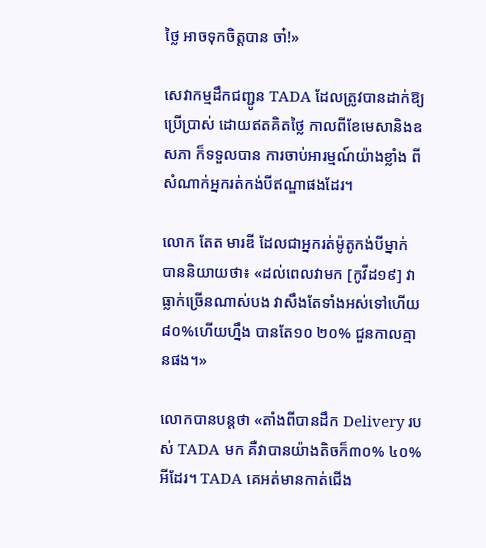ថ្លៃ អាចទុកចិត្តបាន ចា៎!»

សេវាកម្មដឹកជញ្ជូន TADA ដែលត្រូវបានដាក់ឱ្យប្រើប្រាស់ ដោយឥតគិតថ្លៃ កាលពីខែមេសានិងឧសភា ក៏ទទួលបាន ការចាប់អារម្មណ៍យ៉ាងខ្លាំង ពីសំណាក់អ្នករត់កង់បីឥណ្ឌាផងដែរ។

លោក តែត មារឌី ដែលជាអ្នករត់ម៉ូតូកង់បីម្នាក់ បាននិយាយថា៖ «ដល់ពេលវាមក [កូវីដ១៩] វាធ្លាក់ច្រើនណាស់បង វាសឹងតែទាំងអស់ទៅហើយ ៨០%ហើយហ្នឹង បានតែ១០ ២០% ជួនកាលគ្មានផង។»

លោកបានបន្តថា «តាំងពីបានដឹក Delivery របស់ TADA មក គឺវាបានយ៉ាងតិចក៏៣០% ៤០%អីដែរ។ TADA គេអត់មានកាត់ជើង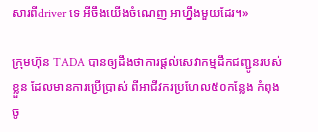សារពីdriver ទេ អីចឹងយើងចំណេញ អាហ្នឹងមួយដែរ។»

ក្រុមហ៊ុន TADA បានឲ្យដឹងថាការផ្ដល់សេវាកម្មដឹកជញ្ជូនរបស់ខ្លួន ដែលមានការប្រើប្រាស់ ពីអាជីវករប្រហែល៥០កន្លែង កំពុងចូ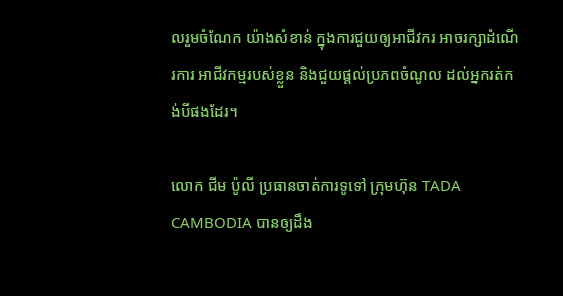លរួមចំណែក យ៉ាងសំខាន់ ក្នុងការជួយឲ្យអាជីវករ អាចរក្សាដំណើរការ អាជីវកម្មរបស់ខ្លួន និងជួយផ្ដល់ប្រភពចំណូល ដល់អ្នករត់កង់បីផងដែរ។

លោក ជីម ប៉ូលី ប្រធានចាត់ការទូទៅ ក្រុមហ៊ុន TADA CAMBODIA បានឲ្យដឹង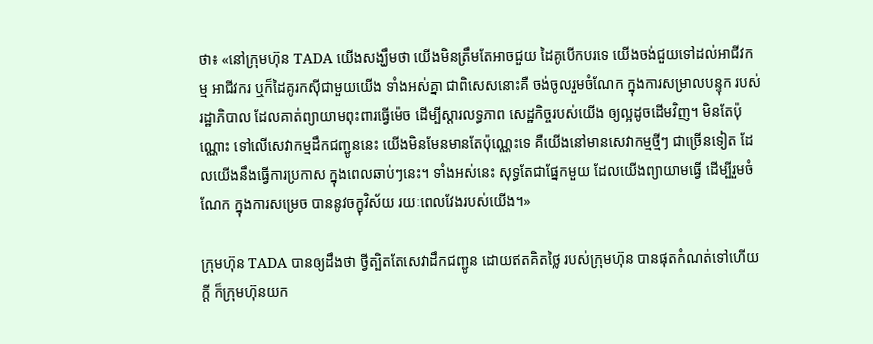ថា៖ «នៅក្រុមហ៊ុន TADA យើងសង្ឃឹមថា យើងមិនត្រឹមតែអាចជួយ ដៃគូបើកបរទេ យើងចង់ជួយទៅដល់អាជីវកម្ម អាជីវករ ឬក៏ដៃគូរកស៊ីជាមួយយើង ទាំងអស់គ្នា ជាពិសេសនោះគឺ ចង់ចូលរួមចំណែក ក្នុងការសម្រាលបន្ទុក របស់រដ្ឋាភិបាល ដែលគាត់ព្យាយាមពុះពារធ្វើម៉េច ដើម្បីស្ដារលទ្ធភាព សេដ្ឋកិច្ចរបស់យើង ឲ្យល្អដូចដើមវិញ។ មិនតែប៉ុណ្ណោះ ទៅលើសេវាកម្មដឹកជញ្ជូននេះ យើងមិនមែនមានតែប៉ុណ្ណេះទេ គឺយើងនៅមានសេវាកម្មថ្មីៗ ជាច្រើនទៀត ដែលយើងនឹងធ្វើការប្រកាស ក្នុងពេលឆាប់ៗនេះ។ ទាំងអស់នេះ សុទ្ធតែជាផ្នែកមួយ ដែលយើងព្យាយាមធ្វើ ដើម្បីរួមចំណែក ក្នុងការសម្រេច បាននូវចក្ខុវិស័យ រយៈពេលវែងរបស់យើង។»

ក្រុមហ៊ុន TADA បានឲ្យដឹងថា ថ្វីត្បិតតែសេវាដឹកជញ្ជូន ដោយឥតគិតថ្លៃ របស់ក្រុមហ៊ុន បានផុតកំណត់ទៅហើយក្ដី ក៏ក្រុមហ៊ុនយក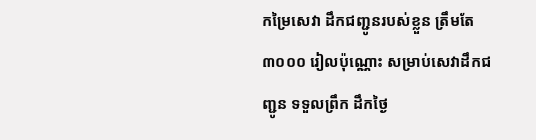កម្រៃសេវា ដឹកជញ្ជូនរបស់ខ្លួន ត្រឹមតែ ៣០០០ រៀលប៉ុណ្ណោះ សម្រាប់សេវាដឹកជញ្ជូន ទទួលព្រឹក ដឹកថ្ងៃ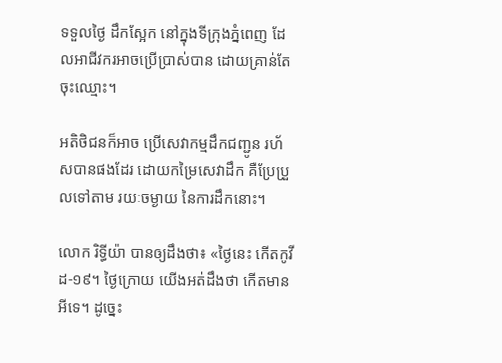ទទួលថ្ងៃ ដឹកស្អែក នៅក្នុងទីក្រុងភ្នំពេញ ដែលអាជីវករអាចប្រើប្រាស់បាន ដោយគ្រាន់តែចុះឈ្មោះ។

អតិថិជនក៏អាច ប្រើសេវាកម្មដឹកជញ្ជូន រហ័សបានផងដែរ ដោយកម្រៃសេវាដឹក គឺប្រែប្រួលទៅតាម រយៈចម្ងាយ នៃការដឹកនោះ។

លោក រិទ្ធីយ៉ា បានឲ្យដឹងថា៖ «ថ្ងៃនេះ កើតកូវីដ-១៩។ ថ្ងៃក្រោយ យើងអត់ដឹងថា កើតមានអីទេ។ ដូច្នេះ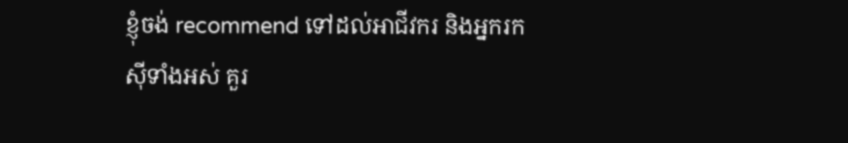ខ្ញុំចង់ recommend ទៅដល់អាជីវករ និងអ្នករកស៊ីទាំងអស់ គួរ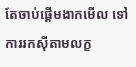តែចាប់ផ្ដើមងាកមើល ទៅការរកស៊ីតាមលក្ខ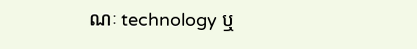ណៈ technology ឬ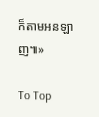ក៏តាមអនឡាញ៕»

To Top